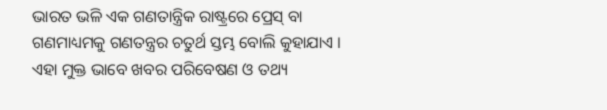ଭାରତ ଭଳି ଏକ ଗଣତାନ୍ତ୍ରିକ ରାଷ୍ଟ୍ରରେ ପ୍ରେସ୍ ବା ଗଣମାଧ୍ୟମକୁ ଗଣତନ୍ତ୍ରର ଚତୁର୍ଥ ସ୍ତମ୍ଭ ବୋଲି କୁହାଯାଏ । ଏହା ମୁକ୍ତ ଭାବେ ଖବର ପରିବେଷଣ ଓ ତଥ୍ୟ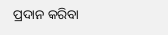ପ୍ରଦାନ କରିବା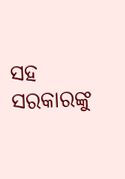ସହ ସରକାରଙ୍କୁ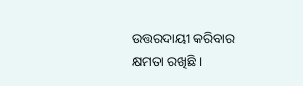ଉତ୍ତରଦାୟୀ କରିବାର କ୍ଷମତା ରଖିଛି ।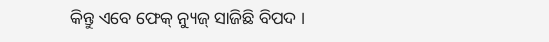କିନ୍ତୁ ଏବେ ଫେକ୍ ନ୍ୟୁଜ୍ ସାଜିଛି ବିପଦ ।